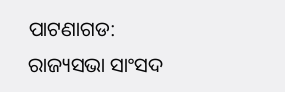ପାଟଣାଗଡ: ରାଜ୍ୟସଭା ସାଂସଦ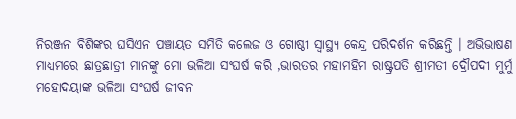ନିରଞ୍ଜନ ବିଶିଙ୍କର ଘସିଏନ ପଞ୍ଚାୟତ ସମିତି କଲେଜ ଓ ଗୋଷ୍ଠୀ ସ୍ୱାସ୍ଥ୍ୟ କେନ୍ଦ୍ର ପରିଦର୍ଶନ କରିଛନ୍ତି । ଅଭିଭାଷଣ ମାଧ୍ୟମରେ ଛାତ୍ରଛାତ୍ରୀ ମାନଙ୍କୁ ମୋ ଭଳିଆ ସଂଘର୍ଷ କରି ,ଭାରତର ମହାମହିମ ରାଷ୍ଟ୍ରପତି ଶ୍ରୀମତୀ ଦ୍ରୌପଦୀ ମୁର୍ମୁ ମହୋଦୟାଙ୍କ ଭଳିଆ ସଂଘର୍ଷ ଜୀବନ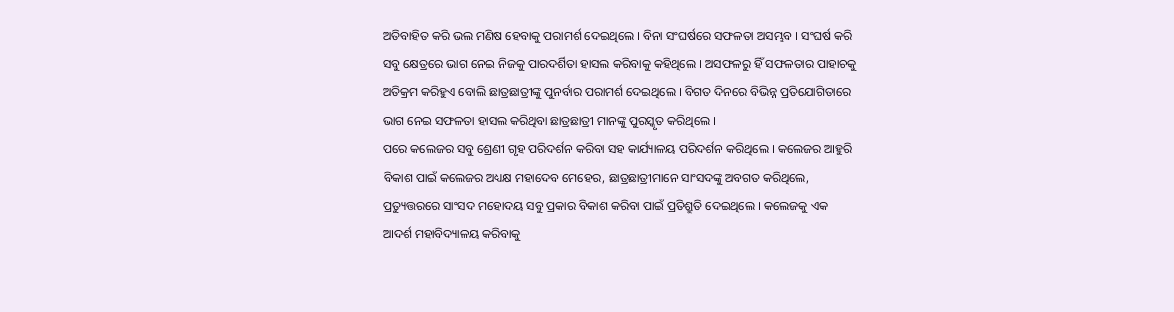ଅତିବାହିତ କରି ଭଲ ମଣିଷ ହେବାକୁ ପରାମର୍ଶ ଦେଇଥିଲେ । ବିନା ସଂଘର୍ଷରେ ସଫଳତା ଅସମ୍ଭବ । ସଂଘର୍ଷ କରି ସବୁ କ୍ଷେତ୍ରରେ ଭାଗ ନେଇ ନିଜକୁ ପାରଦର୍ଶିତା ହାସଲ କରିବାକୁ କହିଥିଲେ । ଅସଫଳରୁ ହିଁ ସଫଳତାର ପାହାଚକୁ ଅତିକ୍ରମ କରିହୁଏ ବୋଲି ଛାତ୍ରଛାତ୍ରୀଙ୍କୁ ପୁନର୍ବାର ପରାମର୍ଶ ଦେଇଥିଲେ । ବିଗତ ଦିନରେ ବିଭିନ୍ନ ପ୍ରତିଯୋଗିତାରେ ଭାଗ ନେଇ ସଫଳତା ହାସଲ କରିଥିବା ଛାତ୍ରଛାତ୍ରୀ ମାନଙ୍କୁ ପୁରସ୍କୃତ କରିଥିଲେ ।
ପରେ କଲେଜର ସବୁ ଶ୍ରେଣୀ ଗୃହ ପରିଦର୍ଶନ କରିବା ସହ କାର୍ଯ୍ୟାଳୟ ପରିଦର୍ଶନ କରିଥିଲେ । କଲେଜର ଆହୁରି ବିକାଶ ପାଇଁ କଲେଜର ଅଧ୍ୟକ୍ଷ ମହାଦେବ ମେହେର, ଛାତ୍ରଛାତ୍ରୀମାନେ ସାଂସଦଙ୍କୁ ଅବଗତ କରିଥିଲେ, ପ୍ରତ୍ୟୁତ୍ତରରେ ସାଂସଦ ମହୋଦୟ ସବୁ ପ୍ରକାର ବିକାଶ କରିବା ପାଇଁ ପ୍ରତିଶ୍ରୁତି ଦେଇଥିଲେ । କଲେଜକୁ ଏକ ଆଦର୍ଶ ମହାବିଦ୍ୟାଳୟ କରିବାକୁ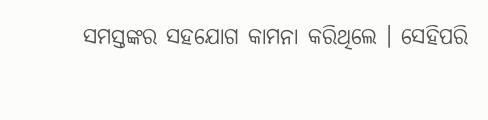ସମସ୍ତଙ୍କର ସହଯୋଗ କାମନା କରିଥିଲେ । ସେହିପରି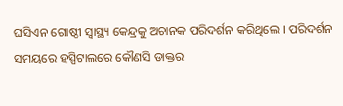ଘସିଏନ ଗୋଷ୍ଠୀ ସ୍ୱାସ୍ଥ୍ୟ କେନ୍ଦ୍ରକୁ ଅଚାନକ ପରିଦର୍ଶନ କରିଥିଲେ । ପରିଦର୍ଶନ ସମୟରେ ହସ୍ପିଟାଲରେ କୌଣସି ଡାକ୍ତର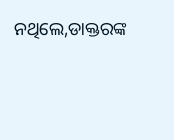ନଥିଲେ,ଡାକ୍ତରଙ୍କ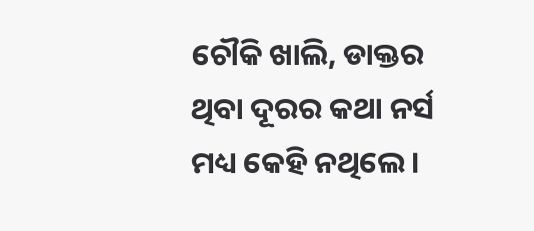ଚୌକି ଖାଲି, ଡାକ୍ତର ଥିବା ଦୂରର କଥା ନର୍ସ ମଧ୍ୟ କେହି ନଥିଲେ ।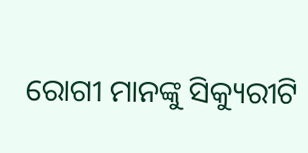ରୋଗୀ ମାନଙ୍କୁ ସିକ୍ୟୁରୀଟି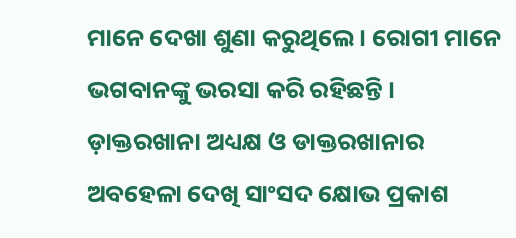ମାନେ ଦେଖା ଶୁଣା କରୁଥିଲେ । ରୋଗୀ ମାନେ ଭଗବାନଙ୍କୁ ଭରସା କରି ରହିଛନ୍ତି । ଡ଼ାକ୍ତରଖାନା ଅଧ୍ୟକ୍ଷ ଓ ଡାକ୍ତରଖାନାର ଅବହେଳା ଦେଖି ସାଂସଦ କ୍ଷୋଭ ପ୍ରକାଶ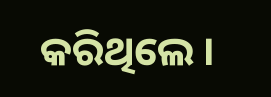କରିଥିଲେ ।